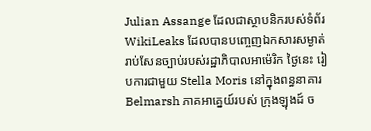Julian Assange ដែលជាស្ថាបនិករបស់ទំព័រ WikiLeaks ដែលបានបញ្ចេញឯកសារសម្ងាត់រាប់សែនច្បាប់របស់រដ្ឋាភិបាលអាម៉េរិក ថ្ងៃនេះ រៀបការជាមួយ Stella Moris នៅក្នុងពន្ធនាគារ Belmarsh ភាគអាគ្នេយ៍របស់ ក្រុងឡុងដ៍ ច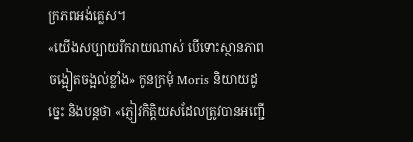ក្រភពអង់គ្លេស។
«យើងសប្បាយរីករាយណាស់ បើទោះស្ថានភាពចង្អៀតចង្អល់ខ្លាំង» កូនក្រមុំ Moris និយាយដូច្នេះ និងបន្តថា «ភ្ញៀវកិត្តិយសដែលត្រូវបានអញ្ជើ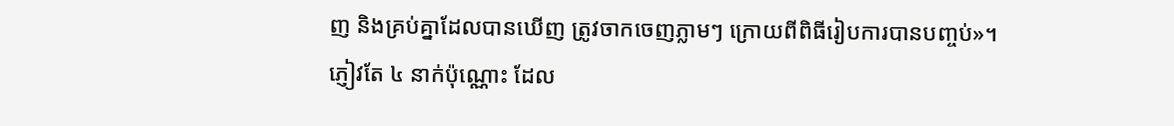ញ និងគ្រប់គ្នាដែលបានឃើញ ត្រូវចាកចេញភ្លាមៗ ក្រោយពីពិធីរៀបការបានបញ្ចប់»។
ភ្ញៀវតែ ៤ នាក់ប៉ុណ្ណោះ ដែល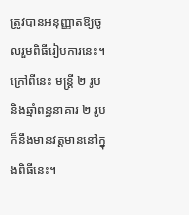ត្រូវបានអនុញ្ញាតឱ្យចូលរួមពិធីរៀបការនេះ។ ក្រៅពីនេះ មន្ត្រី ២ រូប និងឆ្មាំពន្ធនាគារ ២ រូប ក៏នឹងមានវត្តមាននៅក្នុងពិធីនេះ។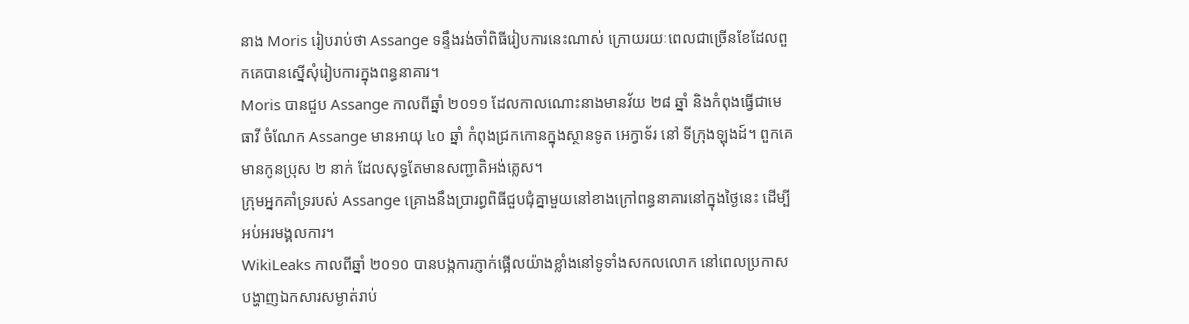នាង Moris រៀបរាប់ថា Assange ទន្ទឹងរង់ចាំពិធីរៀបការនេះណាស់ ក្រោយរយៈពេលជាច្រើនខែដែលពួកគេបានស្នើសុំរៀបការក្នុងពន្ធនាគារ។
Moris បានជួប Assange កាលពីឆ្នាំ ២០១១ ដែលកាលណោះនាងមានវ័យ ២៨ ឆ្នាំ និងកំពុងធ្វើជាមេធាវី ចំណែក Assange មានអាយុ ៤០ ឆ្នាំ កំពុងជ្រកកោនក្នុងស្ថានទូត អេក្វាទ័រ នៅ ទីក្រុងឡុងដ៍។ ពួកគេមានកូនប្រុស ២ នាក់ ដែលសុទ្ធតែមានសញ្ជាតិអង់គ្លេស។
ក្រុមអ្នកគាំទ្ររបស់ Assange គ្រោងនឹងប្រារព្ធពិធីជួបជុំគ្នាមួយនៅខាងក្រៅពន្ធនាគារនៅក្នុងថ្ងៃនេះ ដើម្បីអប់អរមង្គលការ។
WikiLeaks កាលពីឆ្នាំ ២០១០ បានបង្កការភ្ញាក់ផ្អើលយ៉ាងខ្លាំងនៅទូទាំងសកលលោក នៅពេលប្រកាសបង្ហាញឯកសារសម្ងាត់រាប់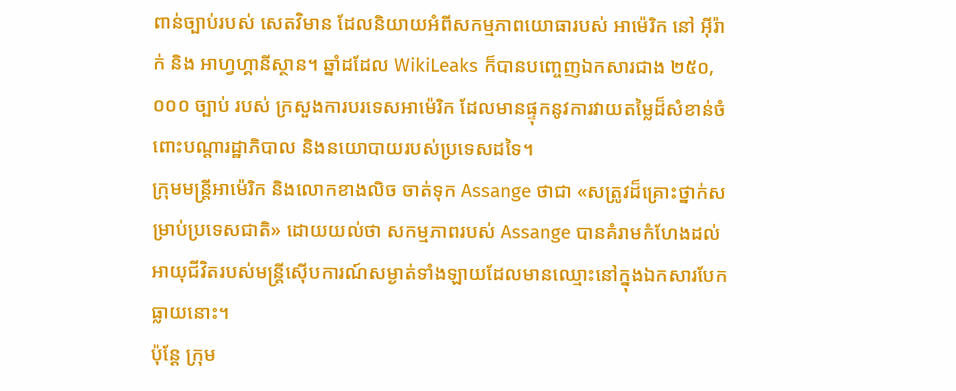ពាន់ច្បាប់របស់ សេតវិមាន ដែលនិយាយអំពីសកម្មភាពយោធារបស់ អាម៉េរិក នៅ អ៊ីរ៉ាក់ និង អាហ្វហ្គានីស្ថាន។ ឆ្នាំដដែល WikiLeaks ក៏បានបញ្ចេញឯកសារជាង ២៥០,០០០ ច្បាប់ របស់ ក្រសួងការបរទេសអាម៉េរិក ដែលមានផ្ទុកនូវការវាយតម្លៃដ៏សំខាន់ចំពោះបណ្ដារដ្ឋាភិបាល និងនយោបាយរបស់ប្រទេសដទៃ។
ក្រុមមន្ត្រីអាម៉េរិក និងលោកខាងលិច ចាត់ទុក Assange ថាជា «សត្រូវដ៏គ្រោះថ្នាក់សម្រាប់ប្រទេសជាតិ» ដោយយល់ថា សកម្មភាពរបស់ Assange បានគំរាមកំហែងដល់អាយុជីវិតរបស់មន្ត្រីស៊ើបការណ៍សម្ងាត់ទាំងឡាយដែលមានឈ្មោះនៅក្នុងឯកសារបែកធ្លាយនោះ។
ប៉ុន្តែ ក្រុម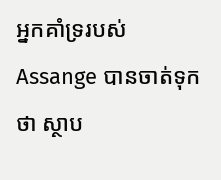អ្នកគាំទ្ររបស់ Assange បានចាត់ទុកថា ស្ថាប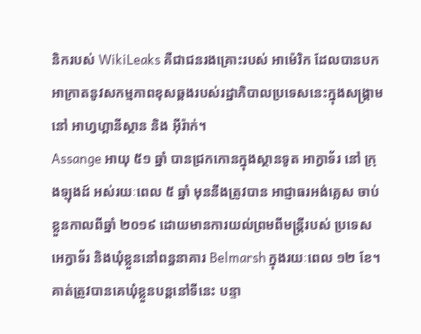និករបស់ WikiLeaks គឺជាជនរងគ្រោះរបស់ អាម៉េរិក ដែលបានបកអាក្រាតនូវសកម្មភាពខុសឆ្គងរបស់រដ្ឋាភិបាលប្រទេសនេះក្នុងសង្គ្រាមនៅ អាហ្វហ្គានីស្ថាន និង អ៊ីរ៉ាក់។
Assange អាយុ ៥១ ឆ្នាំ បានជ្រកកោនក្នុងស្ថានទូត អាក្វាទ័រ នៅ ក្រុងឡុងដ៍ អស់រយៈពេល ៥ ឆ្នាំ មុននឹងត្រូវបាន អាជ្ញាធរអង់គ្លេស ចាប់ខ្លួនកាលពីឆ្នាំ ២០១៩ ដោយមានការយល់ព្រមពីមន្ត្រីរបស់ ប្រទេសអេក្វាទ័រ និងឃុំខ្លួននៅពន្ធនាគារ Belmarsh ក្នុងរយៈពេល ១២ ខែ។ គាត់ត្រូវបានគេឃុំខ្លួនបន្តនៅទីនេះ បន្ទា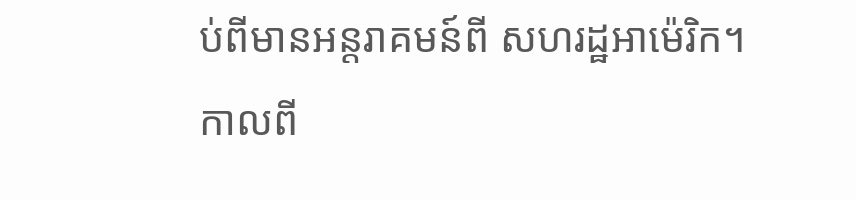ប់ពីមានអន្តរាគមន៍ពី សហរដ្ឋអាម៉េរិក។
កាលពី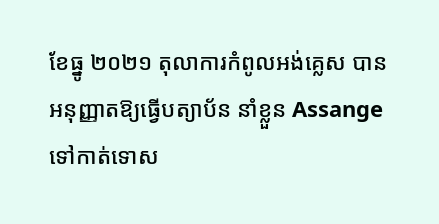ខែធ្នូ ២០២១ តុលាការកំពូលអង់គ្លេស បានអនុញ្ញាតឱ្យធ្វើបត្យាប័ន នាំខ្លួន Assange ទៅកាត់ទោស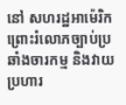នៅ សហរដ្ឋអាម៉េរិក ព្រោះរំលោភច្បាប់ប្រឆាំងចារកម្ម និងវាយប្រហារ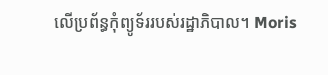លើប្រព័ន្ធកុំព្យូទ័ររបស់រដ្ឋាភិបាល។ Moris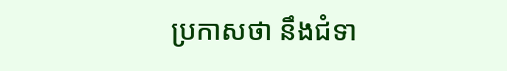ប្រកាសថា នឹងជំទា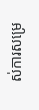ស់ការសម្រេ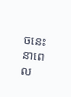ចនេះនាពេល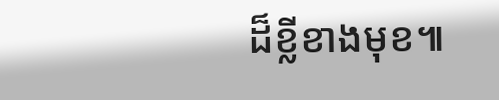ដ៏ខ្លីខាងមុខ៕